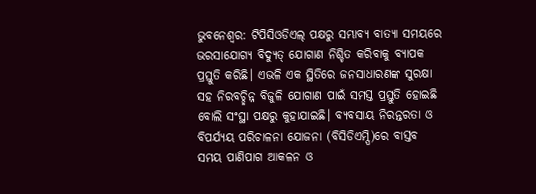ଭୁବନେଶ୍ୱର: ଟିପିସିଓଡିଏଲ୍ ପକ୍ଷରୁ ସମ୍ଭାବ୍ୟ ବାତ୍ୟା ସମୟରେ ଭରସାଯୋଗ୍ୟ ବିଦ୍ୟୁତ୍ ଯୋଗାଣ ନିଶ୍ଚିତ କରିବାକୁ ବ୍ୟାପକ ପ୍ରସ୍ତୁତି କରିଛି। ଏଭଳି ଏକ ସ୍ଥିତିରେ ଜନସାଧାରଣଙ୍କ ସୁରକ୍ଷା ସହ ନିରବଚ୍ଛିନ୍ନ ବିଜୁଳି ଯୋଗାଣ ପାଇଁ ସମସ୍ତ ପ୍ରସ୍ତୁତି ହୋଇଛି ବୋଲି ସଂସ୍ଥା ପକ୍ଷରୁ କୁହାଯାଇଛି। ବ୍ୟବସାୟ ନିରନ୍ତରତା ଓ ବିପର୍ଯ୍ୟୟ ପରିଚାଳନା ଯୋଜନା (ବିସିଡିଏମ୍ପି)ରେ ବାସ୍ତବ ସମୟ ପାଣିପାଗ ଆକଳନ ଓ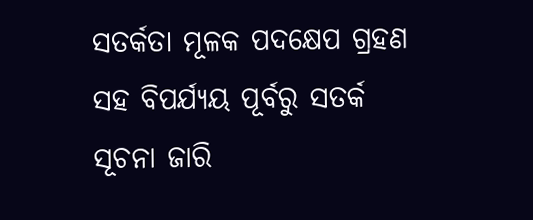ସତର୍କତା ମୂଳକ ପଦକ୍ଷେପ ଗ୍ରହଣ ସହ ବିପର୍ଯ୍ୟୟ ପୂର୍ବରୁ ସତର୍କ ସୂଚନା ଜାରି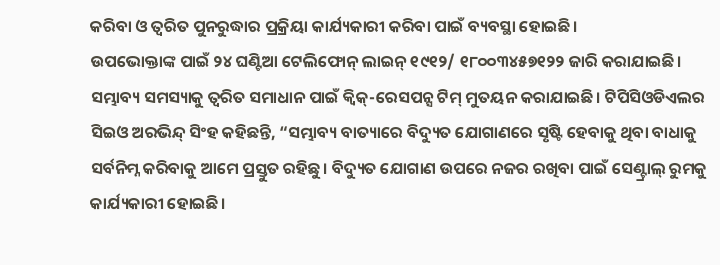କରିବା ଓ ତ୍ୱରିତ ପୁନରୁଦ୍ଧାର ପ୍ରକ୍ରିୟା କାର୍ଯ୍ୟକାରୀ କରିବା ପାଇଁ ବ୍ୟବସ୍ଥା ହୋଇଛି।
ଉପଭୋକ୍ତାଙ୍କ ପାଇଁ ୨୪ ଘଣ୍ଟିଆ ଟେଲିଫୋନ୍ ଲାଇନ୍ ୧୯୧୨/ ୧୮୦୦୩୪୫୭୧୨୨ ଜାରି କରାଯାଇଛି। ସମ୍ଭାବ୍ୟ ସମସ୍ୟାକୁ ତ୍ବରିତ ସମାଧାନ ପାଇଁ କ୍ୱିକ୍-ରେସପନ୍ସ ଟିମ୍ ମୁତୟନ କରାଯାଇଛି। ଟିପିସିଓଡିଏଲର ସିଇଓ ଅରଭିନ୍ଦ୍ ସିଂହ କହିଛନ୍ତି, “ସମ୍ଭାବ୍ୟ ବାତ୍ୟାରେ ବିଦ୍ୟୁତ ଯୋଗାଣରେ ସୃଷ୍ଟି ହେବାକୁ ଥିବା ବାଧାକୁ ସର୍ବନିମ୍ନ କରିବାକୁ ଆମେ ପ୍ରସ୍ତୁତ ରହିଛୁ। ବିଦ୍ୟୁତ ଯୋଗାଣ ଉପରେ ନଜର ରଖିବା ପାଇଁ ସେଣ୍ଟ୍ରାଲ୍ ରୁମକୁ କାର୍ଯ୍ୟକାରୀ ହୋଇଛି।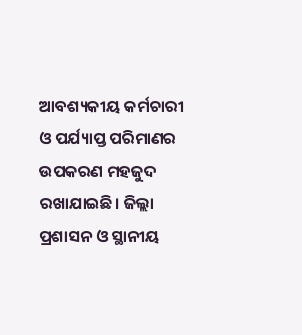ଆବଶ୍ୟକୀୟ କର୍ମଚାରୀ ଓ ପର୍ଯ୍ୟାପ୍ତ ପରିମାଣର ଉପକରଣ ମହଜୁଦ ରଖାଯାଇଛି। ଜିଲ୍ଲା ପ୍ରଶାସନ ଓ ସ୍ଥାନୀୟ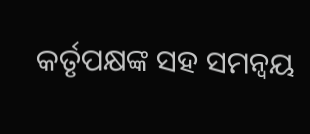କର୍ତୃପକ୍ଷଙ୍କ ସହ ସମନ୍ୱୟ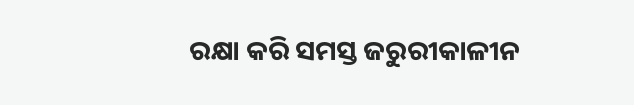ରକ୍ଷା କରି ସମସ୍ତ ଜରୁରୀକାଳୀନ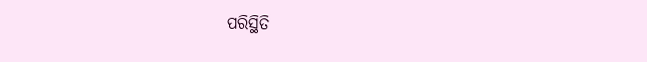ପରିସ୍ଥିତି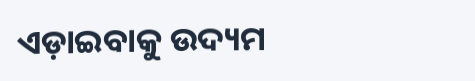ଏଡ଼ାଇବାକୁ ଉଦ୍ୟମ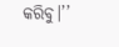କରିବୁ।’’